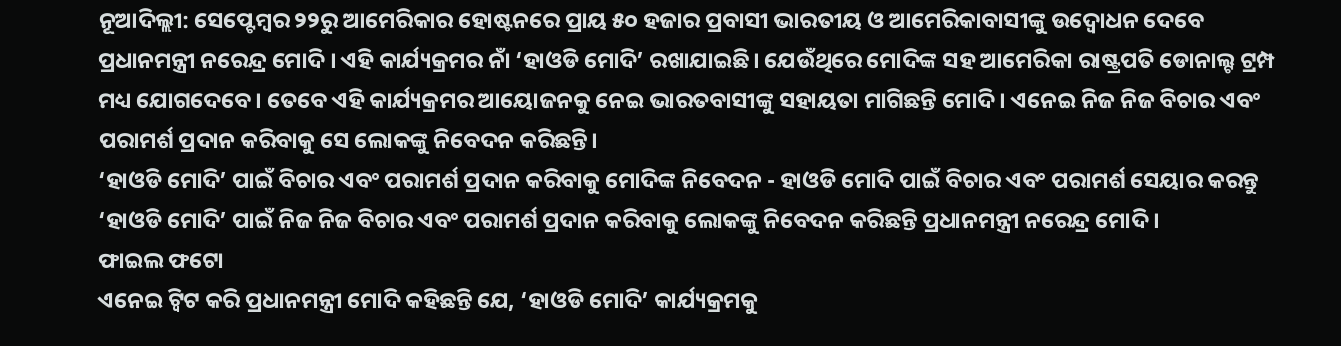ନୂଆଦିଲ୍ଲୀ: ସେପ୍ଟେମ୍ବର ୨୨ରୁ ଆମେରିକାର ହୋଷ୍ଟନରେ ପ୍ରାୟ ୫୦ ହଜାର ପ୍ରବାସୀ ଭାରତୀୟ ଓ ଆମେରିକାବାସୀଙ୍କୁ ଉଦ୍ବୋଧନ ଦେବେ ପ୍ରଧାନମନ୍ତ୍ରୀ ନରେନ୍ଦ୍ର ମୋଦି । ଏହି କାର୍ଯ୍ୟକ୍ରମର ନାଁ ‘ହାଓଡି ମୋଦି’ ରଖାଯାଇଛି। ଯେଉଁଥିରେ ମୋଦିଙ୍କ ସହ ଆମେରିକା ରାଷ୍ଟ୍ରପତି ଡୋନାଲ୍ଟ ଟ୍ରମ୍ପ ମଧ୍ୟ ଯୋଗଦେବେ । ତେବେ ଏହି କାର୍ଯ୍ୟକ୍ରମର ଆୟୋଜନକୁ ନେଇ ଭାରତବାସୀଙ୍କୁ ସହାୟତା ମାଗିଛନ୍ତି ମୋଦି । ଏନେଇ ନିଜ ନିଜ ବିଚାର ଏବଂ ପରାମର୍ଶ ପ୍ରଦାନ କରିବାକୁ ସେ ଲୋକଙ୍କୁ ନିବେଦନ କରିଛନ୍ତି।
‘ହାଓଡି ମୋଦି’ ପାଇଁ ବିଚାର ଏବଂ ପରାମର୍ଶ ପ୍ରଦାନ କରିବାକୁ ମୋଦିଙ୍କ ନିବେଦନ - ହାଓଡି ମୋଦି ପାଇଁ ବିଚାର ଏବଂ ପରାମର୍ଶ ସେୟାର କରନ୍ତୁ
‘ହାଓଡି ମୋଦି’ ପାଇଁ ନିଜ ନିଜ ବିଚାର ଏବଂ ପରାମର୍ଶ ପ୍ରଦାନ କରିବାକୁ ଲୋକଙ୍କୁ ନିବେଦନ କରିଛନ୍ତି ପ୍ରଧାନମନ୍ତ୍ରୀ ନରେନ୍ଦ୍ର ମୋଦି ।
ଫାଇଲ ଫଟୋ
ଏନେଇ ଟ୍ବିଟ କରି ପ୍ରଧାନମନ୍ତ୍ରୀ ମୋଦି କହିଛନ୍ତି ଯେ, ‘ହାଓଡି ମୋଦି’ କାର୍ଯ୍ୟକ୍ରମକୁ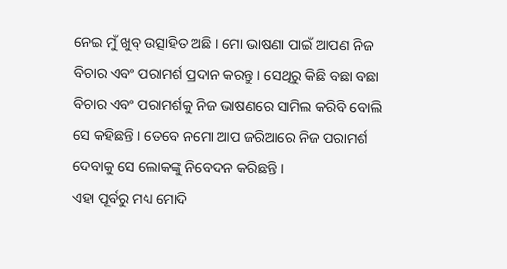ନେଇ ମୁଁ ଖୁବ୍ ଉତ୍ସାହିତ ଅଛି । ମୋ ଭାଷଣା ପାଇଁ ଆପଣ ନିଜ ବିଚାର ଏବଂ ପରାମର୍ଶ ପ୍ରଦାନ କରନ୍ତୁ । ସେଥିରୁ କିଛି ବଛା ବଛା ବିଚାର ଏବଂ ପରାମର୍ଶକୁ ନିଜ ଭାଷଣରେ ସାମିଲ କରିବି ବୋଲି ସେ କହିଛନ୍ତି । ତେବେ ନମୋ ଆପ ଜରିଆରେ ନିଜ ପରାମର୍ଶ ଦେବାକୁ ସେ ଲୋକଙ୍କୁ ନିବେଦନ କରିଛନ୍ତି ।
ଏହା ପୂର୍ବରୁ ମଧ୍ୟ ମୋଦି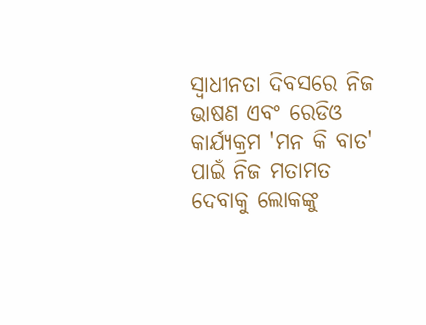ସ୍ବାଧୀନତା ଦିବସରେ ନିଜ ଭାଷଣ ଏବଂ ରେଡିଓ କାର୍ଯ୍ୟକ୍ରମ 'ମନ କି ବାତ' ପାଇଁ ନିଜ ମତାମତ ଦେବାକୁ ଲୋକଙ୍କୁ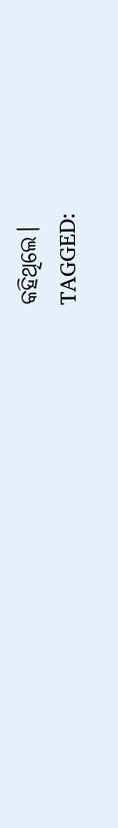କହିଥିଲେ।
TAGGED: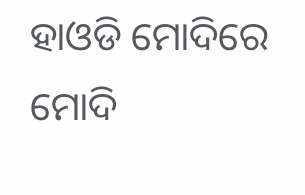ହାଓଡି ମୋଦିରେ ମୋଦି